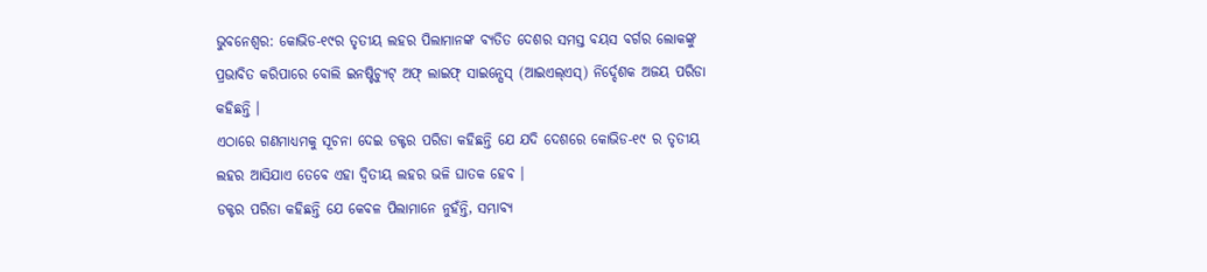ଭୁବନେଶ୍ୱର: କୋଭିଡ-୧୯ର ତୃତୀୟ ଲହର ପିଲାମାନଙ୍କ ବ୍ୟତିତ ଦେଶର ସମସ୍ତ ବୟସ ବର୍ଗର ଲୋକଙ୍କୁ ପ୍ରଭାବିତ କରିପାରେ ବୋଲି ଇନଷ୍ଟିଚ୍ୟୁଟ୍ ଅଫ୍ ଲାଇଫ୍ ସାଇନ୍ସେସ୍ (ଆଇଏଲ୍ଏସ୍) ନିର୍ଦ୍ଦେଶକ ଅଜୟ ପରିଡା କହିଛନ୍ତି ।
ଏଠାରେ ଗଣମାଧ୍ୟମକୁ ସୂଚନା ଦେଇ ଡକ୍ଟର ପରିଡା କହିଛନ୍ତି ଯେ ଯଦି ଦେଶରେ କୋଭିଡ-୧୯ ର ତୃତୀୟ ଲହର ଆସିଯାଏ ତେବେ ଏହା ଦ୍ୱିତୀୟ ଲହର ଭଳି ଘାତକ ହେବ ।
ଡକ୍ଟର ପରିଡା କହିଛନ୍ତି ଯେ କେବଳ ପିଲାମାନେ ନୁହଁନ୍ତି, ସମ୍ଭାବ୍ୟ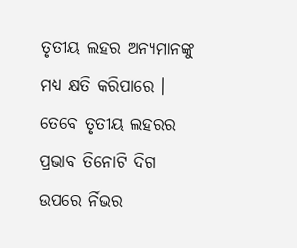ତୃତୀୟ ଲହର ଅନ୍ୟମାନଙ୍କୁ ମଧ୍ୟ କ୍ଷତି କରିପାରେ ।
ତେବେ ତୃତୀୟ ଲହରର ପ୍ରଭାବ ତିନୋଟି ଦିଗ ଉପରେ ର୍ନିଭର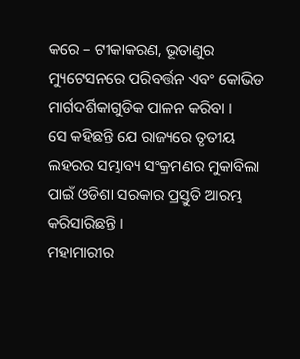କରେ – ଟୀକାକରଣ, ଭୂତାଣୁର ମ୍ୟୁଟେସନରେ ପରିବର୍ତ୍ତନ ଏବଂ କୋଭିଡ ମାର୍ଗଦର୍ଶିକାଗୁଡିକ ପାଳନ କରିବା ।
ସେ କହିଛନ୍ତି ଯେ ରାଜ୍ୟରେ ତୃତୀୟ ଲହରର ସମ୍ଭାବ୍ୟ ସଂକ୍ରମଣର ମୁକାବିଲା ପାଇଁ ଓଡିଶା ସରକାର ପ୍ରସ୍ତୁତି ଆରମ୍ଭ କରିସାରିଛନ୍ତି ।
ମହାମାରୀର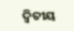ଦ୍ୱିତୀୟ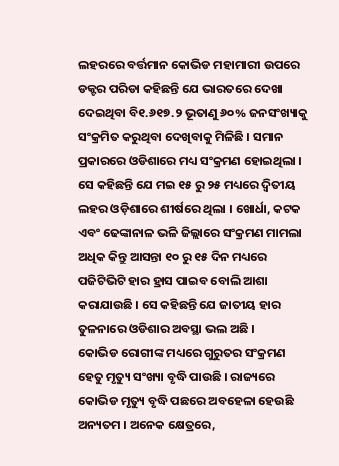ଲହରରେ ବର୍ତ୍ତମାନ କୋଭିଡ ମହାମାରୀ ଉପରେ ଡକ୍ଟର ପରିଡା କହିଛନ୍ତି ଯେ ଭାରତରେ ଦେଖା ଦେଇଥିବା ବି୧.୬୧୭.୨ ଭୂତାଣୁ ୬୦% ଜନସଂଖ୍ୟାକୁ ସଂକ୍ରମିତ କରୁଥିବା ଦେଖିବାକୁ ମିଳିଛି । ସମାନ ପ୍ରକାରରେ ଓଡିଶାରେ ମଧ୍ୟ ସଂକ୍ରମଣ ହୋଇଥିଲା ।
ସେ କହିଛନ୍ତି ଯେ ମଇ ୧୫ ରୁ ୨୫ ମଧ୍ୟରେ ଦ୍ୱିତୀୟ ଲହର ଓଡ଼ିଶାରେ ଶୀର୍ଷରେ ଥିଲା । ଖୋର୍ଧା, କଟକ ଏବଂ ଢେଙ୍କାନାଳ ଭଳି ଜିଲ୍ଲାରେ ସଂକ୍ରମଣ ମାମଲା ଅଧିକ କିନ୍ତୁ ଆସନ୍ତା ୧୦ ରୁ ୧୫ ଦିନ ମଧ୍ୟରେ ପଜିଟିଭିଟି ହାର ହ୍ରାସ ପାଇବ ବୋଲି ଆଶା କରାଯାଉଛି । ସେ କହିଛନ୍ତି ଯେ ଜାତୀୟ ହାର ତୁଳନାରେ ଓଡିଶାର ଅବସ୍ଥା ଭଲ ଅଛି ।
କୋଭିଡ ରୋଗୀଙ୍କ ମଧ୍ୟରେ ଗୁରୁତର ସଂକ୍ରମଣ ହେତୁ ମୃତ୍ୟୁ ସଂଖ୍ୟା ବୃଦ୍ଧି ପାଉଛି । ରାଜ୍ୟରେ କୋଭିଡ ମୃତ୍ୟୁ ବୃଦ୍ଧି ପଛରେ ଅବହେଳା ହେଉଛି ଅନ୍ୟତମ । ଅନେକ କ୍ଷେତ୍ରରେ,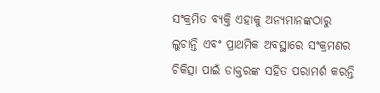ସଂକ୍ରମିତ ବ୍ୟକ୍ତି ଏହାକୁ ଅନ୍ୟମାନଙ୍କଠାରୁ ଲୁଚାନ୍ତି ଏବଂ ପ୍ରାଥମିକ ଅବସ୍ଥାରେ ସଂକ୍ରମଣର ଚିକିତ୍ସା ପାଇଁ ଡାକ୍ତରଙ୍କ ସହିତ ପରାମର୍ଶ କରନ୍ତି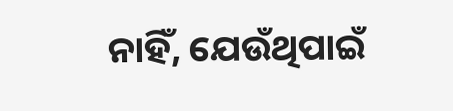ନାହିଁ, ଯେଉଁଥିପାଇଁ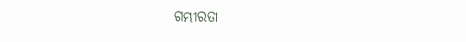ଗମ୍ଭୀରତା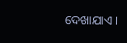ଦେଖାଯାଏ ।